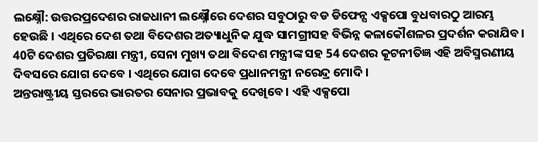ଲକ୍ଷ୍ନୌ: ଉତ୍ତରପ୍ରଦେଶର ରାଜଧାନୀ ଲକ୍ଷ୍ନୌରେ ଦେଶର ସବୁଠାରୁ ବଡ ଡିଫେନ୍ସ ଏକ୍ସପୋ ବୁଧବାରଠୁ ଆରମ୍ଭ ହେଉଛି । ଏଥିରେ ଦେଶ ତଥା ବିଦେଶର ଅତ୍ୟାଧୁନିକ ଯୁଦ୍ଧ ସାମଗ୍ରୀସହ ବିଭିନ୍ନ କଳାକୌଶଳର ପ୍ରଦର୍ଶନ କରାଯିବ। 40ଟି ଦେଶର ପ୍ରତିରକ୍ଷା ମନ୍ତ୍ରୀ, ସେନା ମୁଖ୍ୟ ତଥା ବିଦେଶ ମନ୍ତ୍ରୀଙ୍କ ସହ 54 ଦେଶର କୂଟନୀତିଜ୍ଞ ଏହି ଅବିସ୍ମରଣୀୟ ଦିବସରେ ଯୋଗ ଦେବେ । ଏଥିରେ ଯୋଗ ଦେବେ ପ୍ରଧାନମନ୍ତ୍ରୀ ନରେନ୍ଦ୍ର ମୋଦି ।
ଅନ୍ତରାଷ୍ଟ୍ରୀୟ ସ୍ତରରେ ଭାରତର ସେନାର ପ୍ରଭାବକୁ ଦେଖିବେ । ଏହି ଏକ୍ସପୋ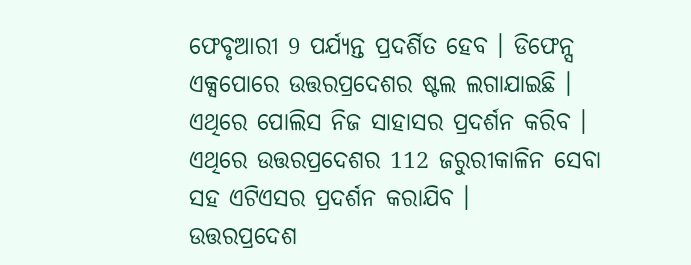ଫେବୃଆରୀ 9 ପର୍ଯ୍ୟନ୍ତ ପ୍ରଦର୍ଶିତ ହେବ । ଡିଫେନ୍ସ ଏକ୍ସପୋରେ ଉତ୍ତରପ୍ରଦେଶର ଷ୍ଟଲ ଲଗାଯାଇଛି । ଏଥିରେ ପୋଲିସ ନିଜ ସାହାସର ପ୍ରଦର୍ଶନ କରିବ । ଏଥିରେ ଉତ୍ତରପ୍ରଦେଶର 112 ଜରୁରୀକାଳିନ ସେବା ସହ ଏଟିଏସର ପ୍ରଦର୍ଶନ କରାଯିବ ।
ଉତ୍ତରପ୍ରଦେଶ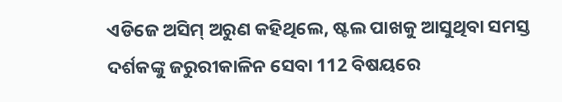ଏଡିଜେ ଅସିମ୍ ଅରୁଣ କହିଥିଲେ, ଷ୍ଟଲ ପାଖକୁ ଆସୁଥିବା ସମସ୍ତ ଦର୍ଶକଙ୍କୁ ଜରୁରୀକାଳିନ ସେବା 112 ବିଷୟରେ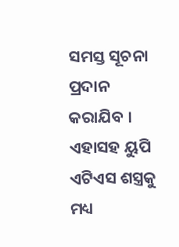ସମସ୍ତ ସୂଚନା ପ୍ରଦାନ କରାଯିବ । ଏହାସହ ୟୁପି ଏଟିଏସ ଶସ୍ତ୍ରକୁ ମଧ୍ୟ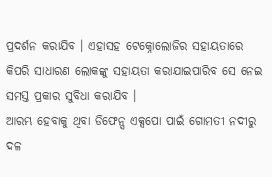ପ୍ରଦର୍ଶନ କରାଯିବ । ଏହାସହ ଟେକ୍ନୋଲୋଜିର ସହାୟତାରେ କିପରି ସାଧାରଣ ଲୋକଙ୍କୁ ସହାୟତା କରାଯାଇପାରିବ ସେ ନେଇ ସମସ୍ତ ପ୍ରକାର ସୁବିଧା କରାଯିବ ।
ଆରମ୍ଭ ହେବାକୁ ଥିବା ଡିଫେନ୍ସ ଏକ୍ସପୋ ପାଇଁ ଗୋମତୀ ନଦୀରୁ ଦଳ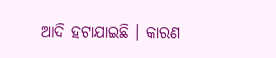ଆଦି ହଟାଯାଇଛି । କାରଣ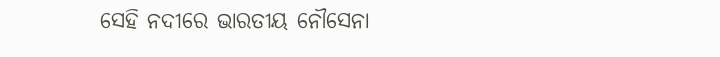ସେହି ନଦୀରେ ଭାରତୀୟ ନୌସେନା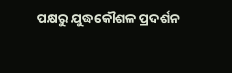ପକ୍ଷରୁ ଯୁଦ୍ଧକୌଶଳ ପ୍ରଦର୍ଶନ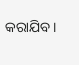କରାଯିବ ।